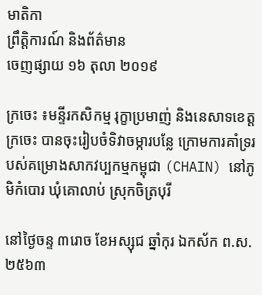មាតិកា
ព្រឹត្តិការណ៍ និងព័ត៌មាន
ចេញផ្សាយ ១៦ តុលា ២០១៩

ក្រចេះ ៖មន្ទីរកសិកម្ម រុក្ខាប្រមាញ់ និងនេសាទខេត្តក្រចេះ បានចុះរៀបចំទិវាចម្ការបន្លែ ក្រោមការគាំទ្ររបស់គម្រោងសាកវប្បកម្មកម្ពុជា (CHAIN) នៅភូមិកំបោរ ឃុំគោលាប់ ស្រុកចិត្របុរី

នៅថ្ងៃចន្ទ ៣រោច ខែអស្សុជ ឆ្នាំកុរ ឯកស័ក ព.ស.២៥៦៣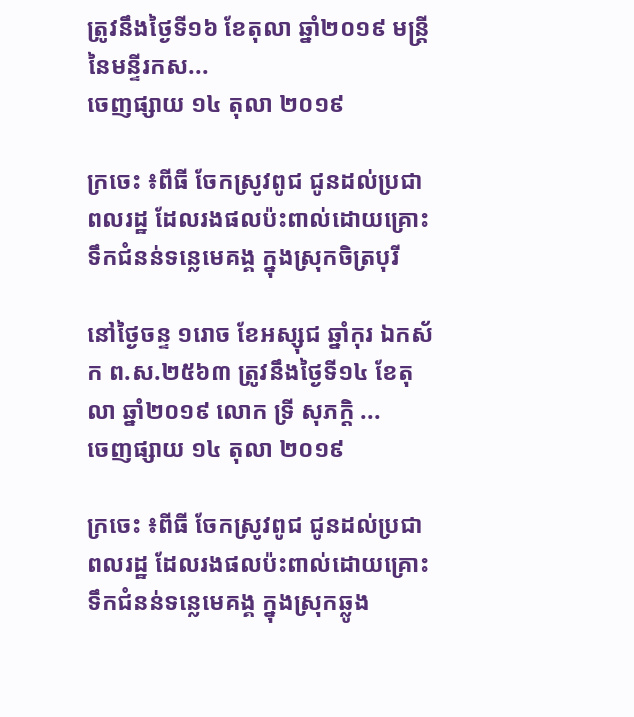ត្រូវនឹងថ្ងៃទី១៦ ខែតុលា ឆ្នាំ២០១៩ មន្រ្តីនៃមន្ទីរកស...
ចេញផ្សាយ ១៤ តុលា ២០១៩

ក្រចេះ ៖ពីធី ចែកស្រូវពូជ ជូនដល់ប្រជាពលរដ្ឋ ដែលរងផលប៉ះពាល់ដោយគ្រោះទឹកជំនន់ទន្លេមេគង្គ ក្នុងស្រុកចិត្របុរី

នៅថ្ងៃចន្ទ ១រោច ខែអស្សុជ ឆ្នាំកុរ ឯកស័ក ព.ស.២៥៦៣ ត្រូវនឹងថ្ងៃទី១៤ ខែតុលា ឆ្នាំ២០១៩ លោក ទ្រី សុភក្តិ ...
ចេញផ្សាយ ១៤ តុលា ២០១៩

ក្រចេះ ៖ពីធី ចែកស្រូវពូជ ជូនដល់ប្រជាពលរដ្ឋ ដែលរងផលប៉ះពាល់ដោយគ្រោះទឹកជំនន់ទន្លេមេគង្គ ក្នុងស្រុកឆ្លូង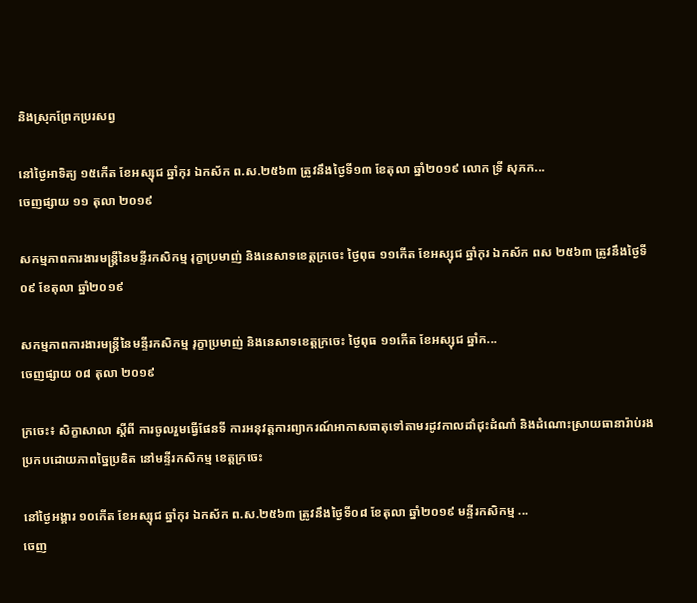និងស្រុកព្រែកប្ររសព្វ

នៅថ្ងៃអាទិត្យ ១៥កើត ខែអស្សុជ ឆ្នាំកុរ ឯកស័ក ព.ស.២៥៦៣ ត្រូវនឹងថ្ងៃទី១៣ ខែតុលា ឆ្នាំ២០១៩ លោក ទ្រី សុភក...
ចេញផ្សាយ ១១ តុលា ២០១៩

សកម្មភាពការងារមន្ត្រីនៃមន្ទីរកសិកម្ម រុក្ខាប្រមាញ់ និងនេសាទខេត្តក្រចេះ ថ្ងៃពុធ ១១កើត ខែអស្សុជ ឆ្នាំកុរ ឯកស័ក ពស ២៥៦៣ ត្រូវនឹងថ្ងៃទី០៩ ខែតុលា ឆ្នាំ២០១៩

សកម្មភាពការងារមន្ត្រីនៃមន្ទីរកសិកម្ម រុក្ខាប្រមាញ់ និងនេសាទខេត្តក្រចេះ ថ្ងៃពុធ ១១កើត ខែអស្សុជ ឆ្នាំក...
ចេញផ្សាយ ០៨ តុលា ២០១៩

ក្រចេះ៖ សិក្ខាសាលា ស្តីពី ការចូលរួមធ្វើផែនទី ការអនុវត្តការព្យាករណ៍អាកាសធាតុទៅតាមរដូវកាលដាំដុះដំណាំ និងដំណោះស្រាយធានារ៉ាប់រងប្រកបដោយភាពច្នៃប្រឌិត នៅមន្ទីរកសិកម្ម ខេត្តក្រចេះ

នៅថ្ងៃអង្គារ ១០កើត ខែអស្សុជ ឆ្នាំកុរ ឯកស័ក ព.ស.២៥៦៣ ត្រូវនឹងថ្ងៃទី០៨ ខែតុលា ឆ្នាំ២០១៩ មន្ទីរកសិកម្ម ...
ចេញ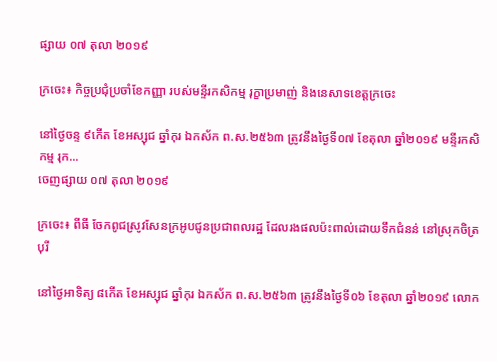ផ្សាយ ០៧ តុលា ២០១៩

ក្រចេះ៖ កិច្ចប្រជុំប្រចាំខែកញ្ញា របស់មន្ទីរកសិកម្ម រុក្ខាប្រមាញ់ និងនេសាទខេត្តក្រចេះ

នៅថ្ងៃចន្ទ ៩កើត ខែអស្សុជ ឆ្នាំកុរ ឯកស័ក ព.ស.២៥៦៣ ត្រូវនឹងថ្ងៃទី០៧ ខែតុលា ឆ្នាំ២០១៩ មន្ទីរកសិកម្ម រុក...
ចេញផ្សាយ ០៧ តុលា ២០១៩

ក្រចេះ៖ ពីធី ចែកពូជស្រូវសែនក្រអូបជូនប្រជាពលរដ្ឋ ដែលរងផលប៉ះពាល់ដោយទឹកជំនន់ នៅស្រុកចិត្របុរី

នៅថ្ងៃអាទិត្យ ៨កើត ខែអស្សុជ ឆ្នាំកុរ ឯកស័ក ព.ស.២៥៦៣ ត្រូវនឹងថ្ងៃទី០៦ ខែតុលា ឆ្នាំ២០១៩ លោក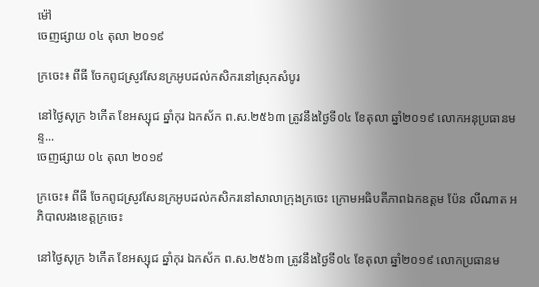ម៉ៅ
ចេញផ្សាយ ០៤ តុលា ២០១៩

ក្រចេះ៖ ពីធី ចែកពូជស្រូវសែនក្រអូបដល់កសិករនៅស្រុកសំបូរ

នៅថ្ងៃសុក្រ ៦កើត ខែអស្សុជ ឆ្នាំកុរ ឯកស័ក ព.ស.២៥៦៣ ត្រូវនឹងថ្ងៃទី០៤ ខែតុលា ឆ្នាំ២០១៩ លោកអនុប្រធានមន្ទ...
ចេញផ្សាយ ០៤ តុលា ២០១៩

ក្រចេះ៖ ពីធី ចែកពូជស្រូវសែនក្រអូបដល់កសិករនៅសាលាក្រុងក្រចេះ ក្រោមអធិបតីភាពឯកឧត្តម ប៉ែន លីណាត អភិបាលរងខេត្តក្រចេះ

នៅថ្ងៃសុក្រ ៦កើត ខែអស្សុជ ឆ្នាំកុរ ឯកស័ក ព.ស.២៥៦៣ ត្រូវនឹងថ្ងៃទី០៤ ខែតុលា ឆ្នាំ២០១៩ លោកប្រធានម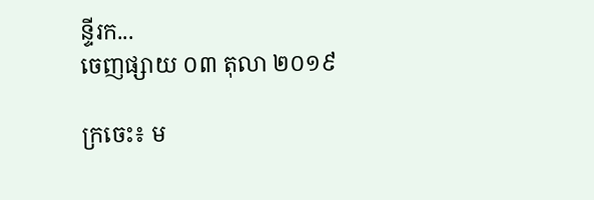ន្ទីរក...
ចេញផ្សាយ ០៣ តុលា ២០១៩

ក្រចេះ៖ ម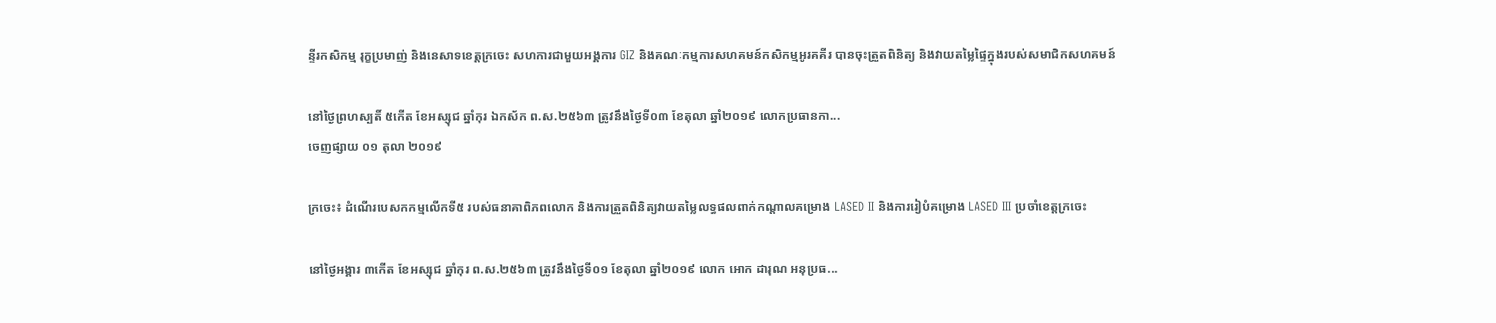ន្ទីរកសិកម្ម រុក្ខប្រមាញ់ និងនេសាទខេត្តក្រចេះ សហការជាមួយអង្គការ GIZ និងគណៈកម្មការសហគមន៍កសិកម្មអូរគគីរ បានចុះត្រួតពិនិត្យ និងវាយតម្លៃផ្ទៃក្នុងរបស់សមាជិកសហគមន៍

នៅថ្ងៃព្រហស្បតិ៍ ៥កើត ខែអស្សុជ ឆ្នាំកុរ ឯកស័ក ព.ស.២៥៦៣ ត្រូវនឹងថ្ងៃទី០៣ ខែតុលា ឆ្នាំ២០១៩ លោកប្រធានកា...
ចេញផ្សាយ ០១ តុលា ២០១៩

ក្រចេះ៖ ដំណើរបេសកកម្មលើកទី៥ របស់ធនាគាពិភពលោក និងការត្រួតពិនិត្យវាយតម្លៃលទ្ធផលពាក់កណ្ដាលគម្រោង LASED II និងការរៀបំគម្រោង LASED III ប្រចាំខេត្តក្រចេះ

នៅថ្ងៃអង្គារ ៣កើត ខែអស្សុជ ឆ្នាំកុរ ព.ស.២៥៦៣ ត្រូវនឹងថ្ងៃទី០១ ខែតុលា ឆ្នាំ២០១៩ លោក អោក ដារុណ អនុប្រធ...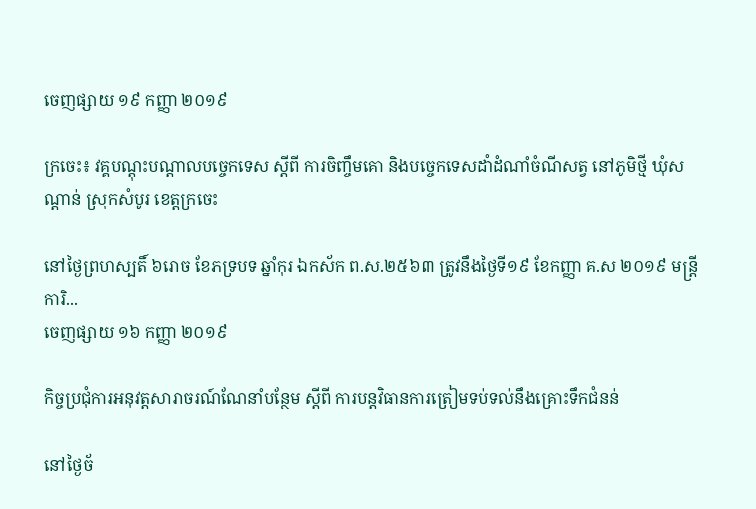ចេញផ្សាយ ១៩ កញ្ញា ២០១៩

ក្រចេះ៖ វគ្គបណ្តុះបណ្តាលបច្ចេកទេស ស្តីពី ការចិញ្ចឹមគោ និងបច្ចេកទេសដាំដំណាំចំណីសត្វ នៅភូមិថ្មី ឃុំសណ្តាន់ ស្រុកសំបូរ ខេត្តក្រចេះ

នៅថ្ងៃព្រហស្បតិ៍ ៦រោច ខែភទ្របទ ឆ្នាំកុរ ឯកស័ក ព.ស.២៥៦៣ ត្រូវនឹងថ្ងៃទី១៩ ខែកញ្ញា គ.ស ២០១៩ មន្ត្រីការិ...
ចេញផ្សាយ ១៦ កញ្ញា ២០១៩

កិច្ចប្រជុំការអនុវត្តសារាចរណ៍ណែនាំបន្ថែម ស្តីពី ការបន្តវិធានការត្រៀមទប់ទល់នឹងគ្រោះទឹកជំនន់

នៅថ្ងៃច័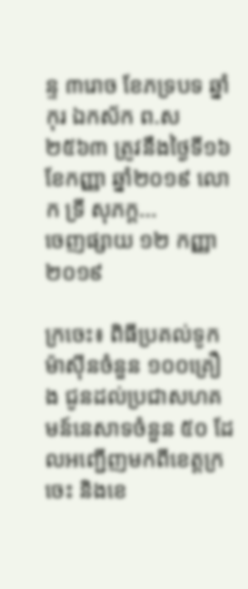ន្ទ ៣រោច ខែភទ្របទ ឆ្នាំកុរ ឯកស័ក ព.ស ២៥៦៣ ត្រូវនឹងថ្ងៃទី១៦ ខែកញ្ញា ឆ្នាំ២០១៩ លោក ទ្រី សុភក្ត...
ចេញផ្សាយ ១២ កញ្ញា ២០១៩

ក្រចេះ៖ ពិធីប្រគល់ទូកម៉ាស៊ីនចំនួន ១០០គ្រឿង ជូនដល់ប្រជាសហគមន៍នេសាទចំនួន ៥០ ដែលអញ្ជើញមកពីខេត្តក្រចេះ និងខេ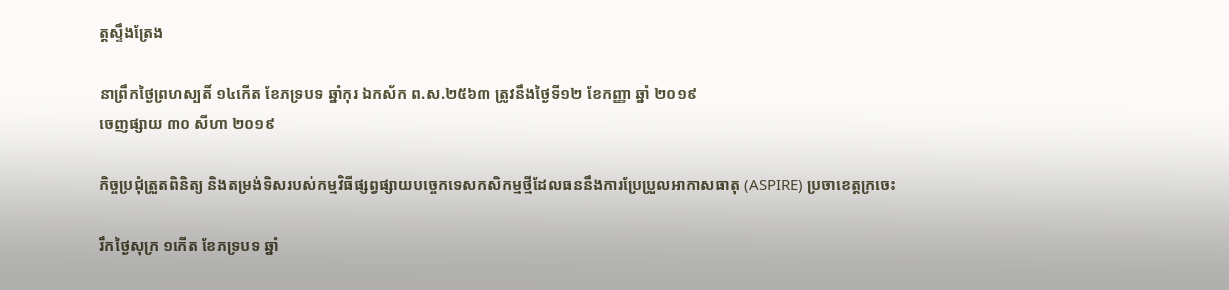ត្តស្ទឹងត្រែង

នាព្រឹកថ្ងៃព្រហស្បតិ៍ ១៤កើត ខែភទ្របទ ឆ្នាំកុរ ឯកស័ក ព.ស.២៥៦៣ ត្រូវនឹងថ្ងៃទី១២ ខែកញ្ញា ឆ្នាំ ២០១៩
ចេញផ្សាយ ៣០ សីហា ២០១៩

កិច្ចប្រជុំត្រួតពិនិត្យ និងតម្រង់ទិសរបស់កម្មវិធីផ្សព្វផ្សាយបច្ចេកទេសកសិកម្មថ្មីដែលធននឹងការប្រែប្រួលអាកាសធាតុ (ASPIRE) ប្រចាខេត្តក្រចេះ

រឹកថ្ងៃសុក្រ ១កើត ខែភទ្របទ ឆ្នាំ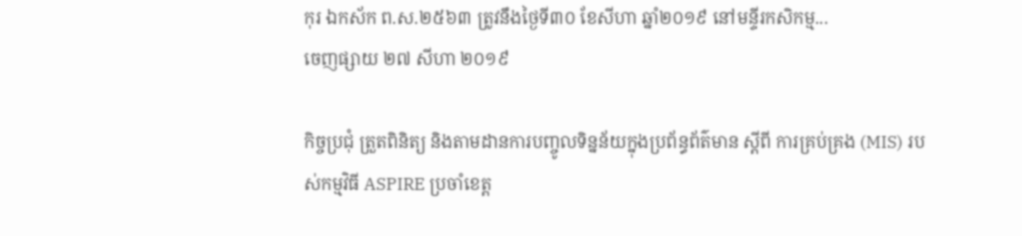កុរ ឯកស័ក ព.ស.២៥៦៣ ត្រូវនឹងថ្ងៃទី៣០ ខែសីហា ឆ្នាំ២០១៩ នៅមន្ទីរកសិកម្ម...
ចេញផ្សាយ ២៧ សីហា ២០១៩

កិច្ចប្រជុំ ត្រួតពិនិត្យ និងតាមដានការបញ្ចូលទិន្នន័យក្នុងប្រព័ន្ធព័ត៌មាន ស្តីពី ការគ្រប់គ្រង (MIS) របស់កម្មវិធី ASPIRE ប្រចាំខេត្ត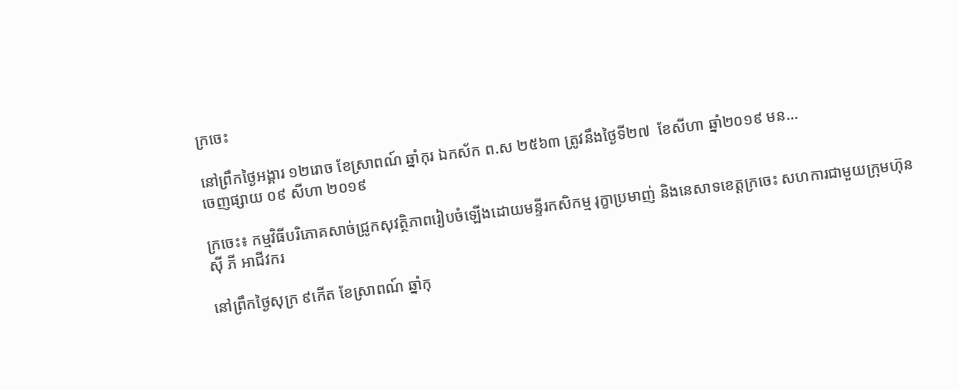ក្រចេះ

នៅព្រឹកថ្ងៃអង្គារ ១២រោច ខែស្រាពណ៍ ឆ្នាំកុរ ឯកស័ក ព.ស ២៥៦៣ ត្រូវនឹងថ្ងៃទី២៧  ខែសីហា ឆ្នាំ២០១៩ មន...
ចេញផ្សាយ ០៩ សីហា ២០១៩

ក្រចេះ៖ កម្មវិធីបរិភោគសាច់ជ្រូកសុវត្ថិភាពរៀបចំឡើងដោយមន្ទីរកសិកម្ម រុក្ខាប្រមាញ់ និងនេសាទខេត្តក្រចេះ សហការជាមួយក្រុមហ៊ុន ស៊ី ភី អាជីវករ

នៅព្រឹកថ្ងៃសុក្រ ៩កើត ខែស្រាពណ៍ ឆ្នាំកុ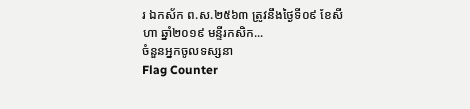រ ឯកស័ក ព.ស.២៥៦៣ ត្រូវនឹងថ្ងៃទី០៩ ខែសីហា ឆ្នាំ២០១៩ មន្ទីរកសិក...
ចំនួនអ្នកចូលទស្សនា
Flag Counter